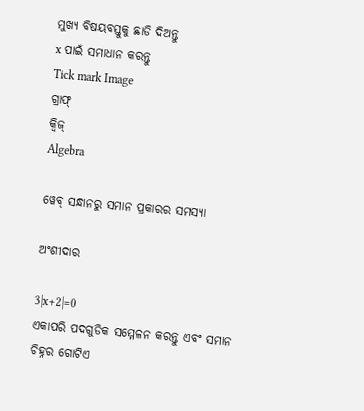ମୁଖ୍ୟ ବିଷୟବସ୍ତୁକୁ ଛାଡି ଦିଅନ୍ତୁ
x ପାଇଁ ସମାଧାନ କରନ୍ତୁ
Tick mark Image
ଗ୍ରାଫ୍
କ୍ୱିଜ୍‌
Algebra

ୱେବ୍ ସନ୍ଧାନରୁ ସମାନ ପ୍ରକାରର ସମସ୍ୟା

ଅଂଶୀଦାର

3|x+2|=0
ଏକାପରି ପଦଗୁଡିକ ସମ୍ମେଳନ କରନ୍ତୁ ଏବଂ ସମାନ ଚିହ୍ନର ଗୋଟିଏ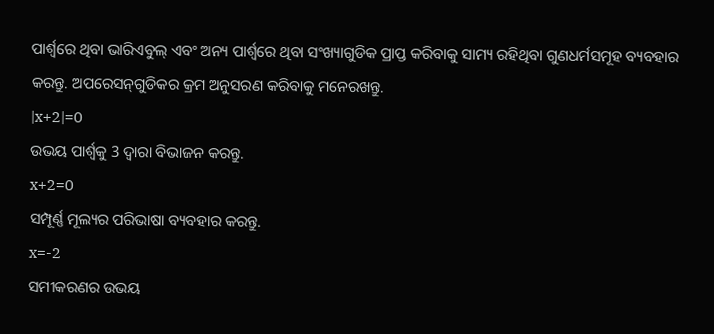ପାର୍ଶ୍ୱରେ ଥିବା ଭାରିଏବୁଲ୍‌ ଏବଂ ଅନ୍ୟ ପାର୍ଶ୍ୱରେ ଥିବା ସଂଖ୍ୟାଗୁଡିକ ପ୍ରାପ୍ତ କରିବାକୁ ସାମ୍ୟ ରହିଥିବା ଗୁଣଧର୍ମସମୂହ ବ୍ୟବହାର କରନ୍ତୁ. ଅପରେସନ୍‌ଗୁଡିକର କ୍ରମ ଅନୁସରଣ କରିବାକୁ ମନେରଖନ୍ତୁ.
|x+2|=0
ଉଭୟ ପାର୍ଶ୍ୱକୁ 3 ଦ୍ୱାରା ବିଭାଜନ କରନ୍ତୁ.
x+2=0
ସମ୍ପୂର୍ଣ୍ଣ ମୂଲ୍ୟର ପରିଭାଷା ବ୍ୟବହାର କରନ୍ତୁ.
x=-2
ସମୀକରଣର ଉଭୟ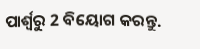ପାର୍ଶ୍ୱରୁ 2 ବିୟୋଗ କରନ୍ତୁ.